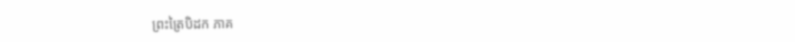ព្រះត្រៃបិដក ភាគ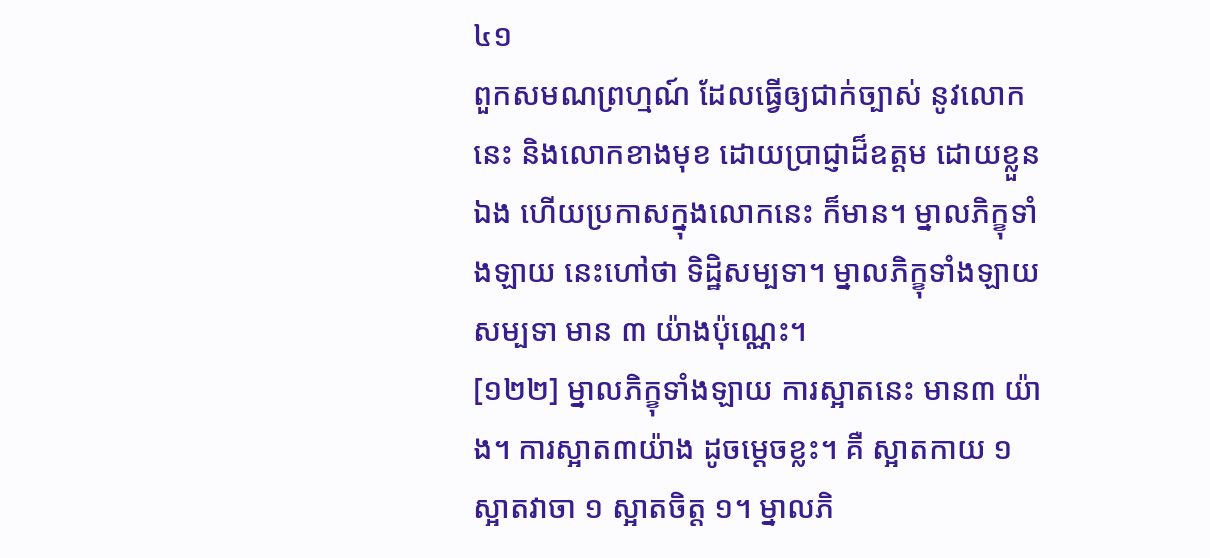៤១
ពួកសមណព្រហ្មណ៍ ដែលធ្វើឲ្យជាក់ច្បាស់ នូវលោកនេះ និងលោកខាងមុខ ដោយប្រាជ្ញាដ៏ឧត្ដម ដោយខ្លួនឯង ហើយប្រកាសក្នុងលោកនេះ ក៏មាន។ ម្នាលភិក្ខុទាំងឡាយ នេះហៅថា ទិដ្ឋិសម្បទា។ ម្នាលភិក្ខុទាំងឡាយ សម្បទា មាន ៣ យ៉ាងប៉ុណ្ណេះ។
[១២២] ម្នាលភិក្ខុទាំងឡាយ ការស្អាតនេះ មាន៣ យ៉ាង។ ការស្អាត៣យ៉ាង ដូចម្ដេចខ្លះ។ គឺ ស្អាតកាយ ១ ស្អាតវាចា ១ ស្អាតចិត្ត ១។ ម្នាលភិ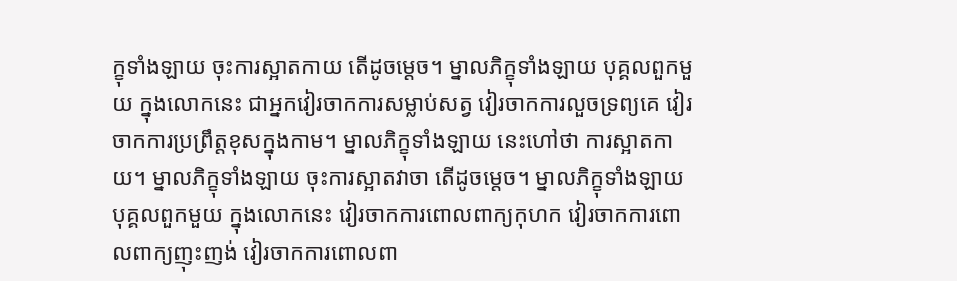ក្ខុទាំងឡាយ ចុះការស្អាតកាយ តើដូចម្ដេច។ ម្នាលភិក្ខុទាំងឡាយ បុគ្គលពួកមួយ ក្នុងលោកនេះ ជាអ្នកវៀរចាកការសម្លាប់សត្វ វៀរចាកការលួចទ្រព្យគេ វៀរចាកការប្រព្រឹត្តខុសក្នុងកាម។ ម្នាលភិក្ខុទាំងឡាយ នេះហៅថា ការស្អាតកាយ។ ម្នាលភិក្ខុទាំងឡាយ ចុះការស្អាតវាចា តើដូចម្ដេច។ ម្នាលភិក្ខុទាំងឡាយ បុគ្គលពួកមួយ ក្នុងលោកនេះ វៀរចាកការពោលពាក្យកុហក វៀរចាកការពោលពាក្យញុះញង់ វៀរចាកការពោលពា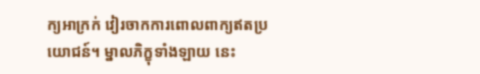ក្យអាក្រក់ វៀរចាកការពោលពាក្យឥតប្រយោជន៍។ ម្នាលភិក្ខុទាំងឡាយ នេះ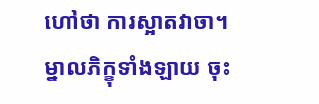ហៅថា ការស្អាតវាចា។ ម្នាលភិក្ខុទាំងឡាយ ចុះ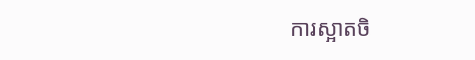ការស្អាតចិ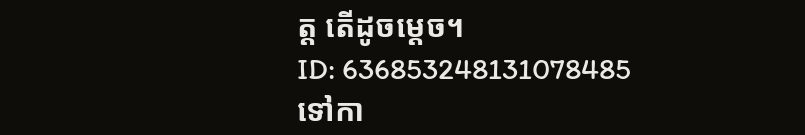ត្ត តើដូចម្ដេច។
ID: 636853248131078485
ទៅកា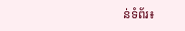ន់ទំព័រ៖